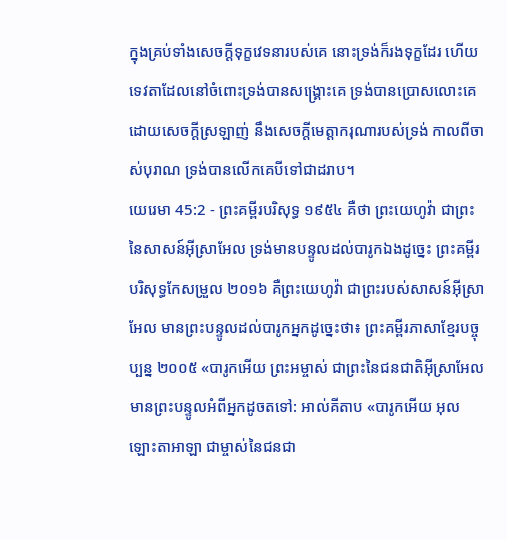ក្នុងគ្រប់ទាំងសេចក្ដីទុក្ខវេទនារបស់គេ នោះទ្រង់ក៏រងទុក្ខដែរ ហើយទេវតាដែលនៅចំពោះទ្រង់បានសង្គ្រោះគេ ទ្រង់បានប្រោសលោះគេ ដោយសេចក្ដីស្រឡាញ់ នឹងសេចក្ដីមេត្តាករុណារបស់ទ្រង់ កាលពីចាស់បុរាណ ទ្រង់បានលើកគេបីទៅជាដរាប។
យេរេមា 45:2 - ព្រះគម្ពីរបរិសុទ្ធ ១៩៥៤ គឺថា ព្រះយេហូវ៉ា ជាព្រះនៃសាសន៍អ៊ីស្រាអែល ទ្រង់មានបន្ទូលដល់បារូកឯងដូច្នេះ ព្រះគម្ពីរបរិសុទ្ធកែសម្រួល ២០១៦ គឺព្រះយេហូវ៉ា ជាព្រះរបស់សាសន៍អ៊ីស្រាអែល មានព្រះបន្ទូលដល់បារូកអ្នកដូច្នេះថា៖ ព្រះគម្ពីរភាសាខ្មែរបច្ចុប្បន្ន ២០០៥ «បារូកអើយ ព្រះអម្ចាស់ ជាព្រះនៃជនជាតិអ៊ីស្រាអែល មានព្រះបន្ទូលអំពីអ្នកដូចតទៅ: អាល់គីតាប «បារូកអើយ អុលឡោះតាអាឡា ជាម្ចាស់នៃជនជា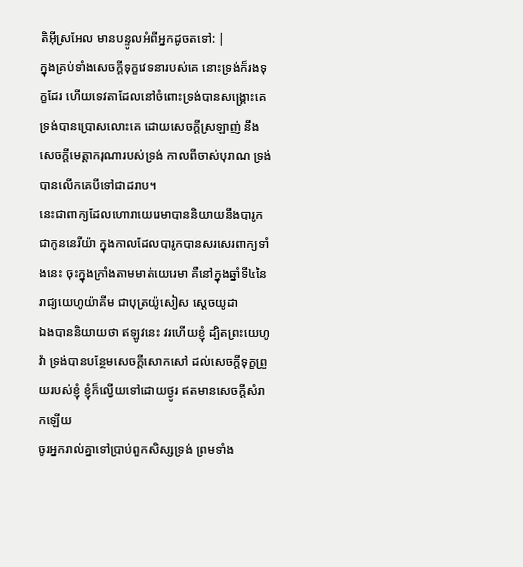តិអ៊ីស្រអែល មានបន្ទូលអំពីអ្នកដូចតទៅ: |
ក្នុងគ្រប់ទាំងសេចក្ដីទុក្ខវេទនារបស់គេ នោះទ្រង់ក៏រងទុក្ខដែរ ហើយទេវតាដែលនៅចំពោះទ្រង់បានសង្គ្រោះគេ ទ្រង់បានប្រោសលោះគេ ដោយសេចក្ដីស្រឡាញ់ នឹងសេចក្ដីមេត្តាករុណារបស់ទ្រង់ កាលពីចាស់បុរាណ ទ្រង់បានលើកគេបីទៅជាដរាប។
នេះជាពាក្យដែលហោរាយេរេមាបាននិយាយនឹងបារូក ជាកូននេរីយ៉ា ក្នុងកាលដែលបារូកបានសរសេរពាក្យទាំងនេះ ចុះក្នុងក្រាំងតាមមាត់យេរេមា គឺនៅក្នុងឆ្នាំទី៤នៃរាជ្យយេហូយ៉ាគីម ជាបុត្រយ៉ូសៀស ស្តេចយូដា
ឯងបាននិយាយថា ឥឡូវនេះ វរហើយខ្ញុំ ដ្បិតព្រះយេហូវ៉ា ទ្រង់បានបន្ថែមសេចក្ដីសោកសៅ ដល់សេចក្ដីទុក្ខព្រួយរបស់ខ្ញុំ ខ្ញុំក៏ល្វើយទៅដោយថ្ងូរ ឥតមានសេចក្ដីសំរាកឡើយ
ចូរអ្នករាល់គ្នាទៅប្រាប់ពួកសិស្សទ្រង់ ព្រមទាំង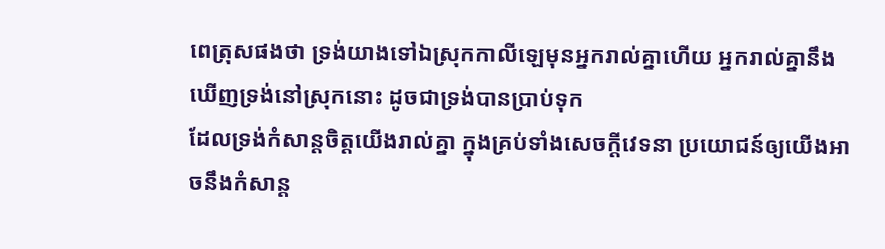ពេត្រុសផងថា ទ្រង់យាងទៅឯស្រុកកាលីឡេមុនអ្នករាល់គ្នាហើយ អ្នករាល់គ្នានឹងឃើញទ្រង់នៅស្រុកនោះ ដូចជាទ្រង់បានប្រាប់ទុក
ដែលទ្រង់កំសាន្តចិត្តយើងរាល់គ្នា ក្នុងគ្រប់ទាំងសេចក្ដីវេទនា ប្រយោជន៍ឲ្យយើងអាចនឹងកំសាន្ត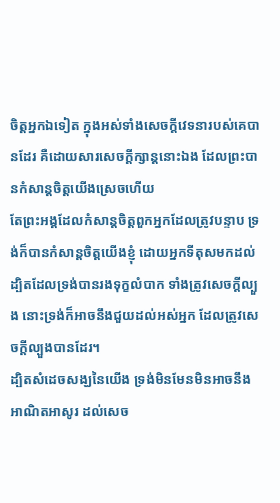ចិត្តអ្នកឯទៀត ក្នុងអស់ទាំងសេចក្ដីវេទនារបស់គេបានដែរ គឺដោយសារសេចក្ដីក្សាន្តនោះឯង ដែលព្រះបានកំសាន្តចិត្តយើងស្រេចហើយ
តែព្រះអង្គដែលកំសាន្តចិត្តពួកអ្នកដែលត្រូវបន្ទាប ទ្រង់ក៏បានកំសាន្តចិត្តយើងខ្ញុំ ដោយអ្នកទីតុសមកដល់
ដ្បិតដែលទ្រង់បានរងទុក្ខលំបាក ទាំងត្រូវសេចក្ដីល្បួង នោះទ្រង់ក៏អាចនឹងជួយដល់អស់អ្នក ដែលត្រូវសេចក្ដីល្បួងបានដែរ។
ដ្បិតសំដេចសង្ឃនៃយើង ទ្រង់មិនមែនមិនអាចនឹងអាណិតអាសូរ ដល់សេច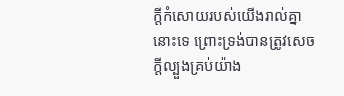ក្ដីកំសោយរបស់យើងរាល់គ្នានោះទេ ព្រោះទ្រង់បានត្រូវសេចក្ដីល្បួងគ្រប់យ៉ាង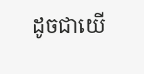ដូចជាយើ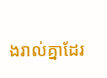ងរាល់គ្នាដែរ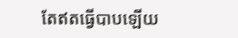តែឥតធ្វើបាបឡើយ